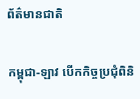ព័ត៌មានជាតិ

កម្ពុជា-ឡាវ បើកកិច្ចប្រជុំពិនិ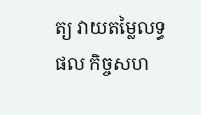ត្យ វាយតម្លៃលទ្ធផល កិច្ចសហ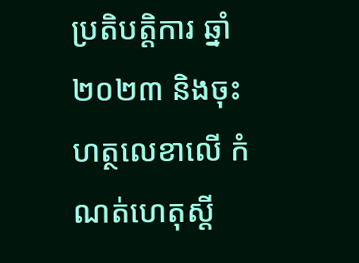ប្រតិបត្តិការ ឆ្នាំ២០២៣ និងចុះហត្ថលេខាលើ កំណត់ហេតុស្ដី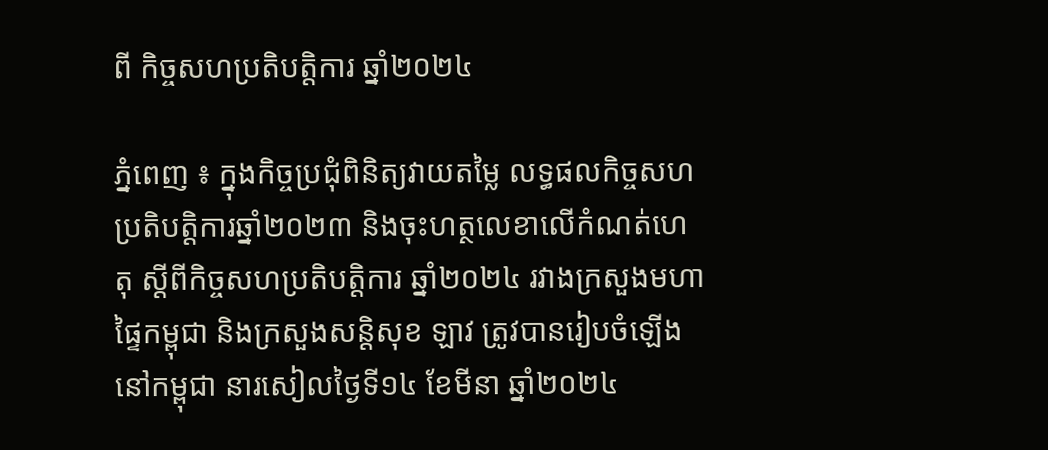ពី កិច្ចសហប្រតិបត្តិការ ឆ្នាំ២០២៤

ភ្នំពេញ ៖ ក្នុងកិច្ចប្រជុំពិនិត្យវាយតម្លៃ លទ្ធផលកិច្ចសហប្រតិបត្តិការឆ្នាំ២០២៣ និងចុះហត្ថលេខាលើកំណត់ហេតុ ស្ដីពីកិច្ចសហប្រតិបត្តិការ ឆ្នាំ២០២៤ រវាងក្រសួងមហាផ្ទៃកម្ពុជា និងក្រសួងសន្តិសុខ ឡាវ ត្រូវបានរៀបចំឡើងនៅកម្ពុជា នារសៀលថ្ងៃទី១៤ ខែមីនា ឆ្នាំ២០២៤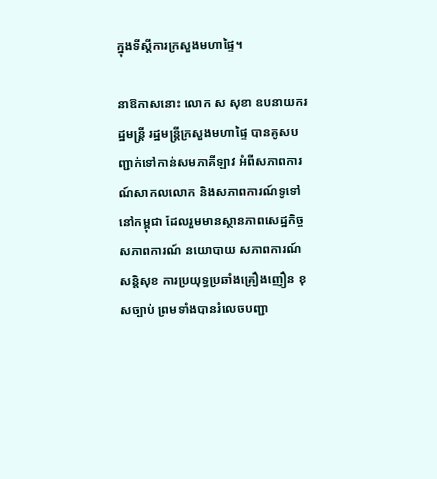ក្នុងទីស្តីការក្រសួងមហាផ្ទៃ។

នាឱកាសនោះ លោក ស សុខា ឧបនាយករដ្ឋមន្ដ្រី រដ្ឋមន្ដ្រីក្រសួងមហាផ្ទៃ បានគូសបញ្ជាក់ទៅកាន់សមភាគីឡាវ អំពីសភាពការណ៍សាកលលោក និងសភាពការណ៍ទូទៅនៅកម្ពុជា ដែលរួមមានស្ថានភាពសេដ្ឋកិច្ច សភាពការណ៍ នយោបាយ សភាពការណ៍សន្តិសុខ ការប្រយុទ្ធប្រឆាំងគ្រឿងញឿន ខុសច្បាប់ ព្រមទាំងបានរំលេចបញ្ជា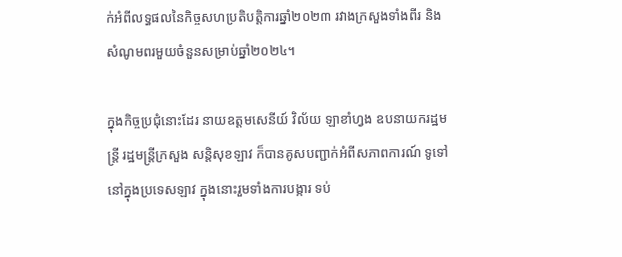ក់អំពីលទ្ធផលនៃកិច្ចសហប្រតិបត្តិការឆ្នាំ២០២៣ រវាងក្រសួងទាំងពីរ និងសំណូមពរមួយចំនួនសម្រាប់ឆ្នាំ២០២៤។

ក្នុងកិច្ចប្រជុំនោះដែរ នាយឧត្តមសេនីយ៍ វិល័យ ឡាខាំហ្វង ឧបនាយករដ្ឋមន្រ្តី រដ្ឋមន្រ្តីក្រសួង សន្តិសុខឡាវ ក៏បានគូសបញ្ជាក់អំពីសភាពការណ៍ ទូទៅនៅក្នុងប្រទេសឡាវ ក្នុងនោះរួមទាំងការបង្ការ ទប់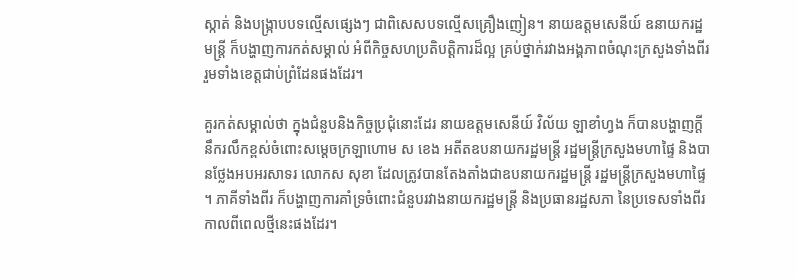ស្កាត់ និងបង្ក្រាបបទល្មើសផ្សេងៗ ជាពិសេសបទល្មើសគ្រឿងញៀន។ នាយឧត្តមសេនីយ៍ ឧនាយករដ្ឋមន្រ្តី ក៏បង្ហាញការកត់សម្គាល់ អំពីកិច្ចសហប្រតិបត្តិការដ៏ល្អ គ្រប់ថ្នាក់រវាងអង្គភាពចំណុះក្រសួងទាំងពីរ រួមទាំងខេត្តជាប់ព្រំដែនផងដែរ។

គួរកត់សម្គាល់ថា ក្នុងជំនួបនិងកិច្ចប្រជុំនោះដែរ នាយឧត្តមសេនីយ៍ វិល័យ ឡាខាំហ្វង ក៏បានបង្ហាញក្ដីនឹករលឹកខ្ពស់ចំពោះសម្ដេចក្រឡាហោម ស ខេង អតីតឧបនាយករដ្ឋមន្រ្តី រដ្ឋមន្រ្តីក្រសួងមហាផ្ទៃ និងបានថ្លែងអបអរសាទរ លោកស សុខា ដែលត្រូវបានតែងតាំងជាឧបនាយករដ្ឋមន្រ្តី រដ្ឋមន្រ្តីក្រសួងមហាផ្ទៃ ។ ភាគីទាំងពីរ ក៏បង្ហាញការគាំទ្រចំពោះជំនួបរវាងនាយករដ្ឋមន្រ្តី និងប្រធានរដ្ឋសភា នៃប្រទេសទាំងពីរ កាលពីពេលថ្មីនេះផងដែរ។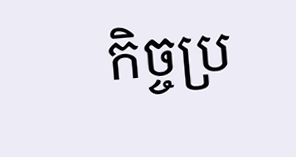កិច្ចប្រ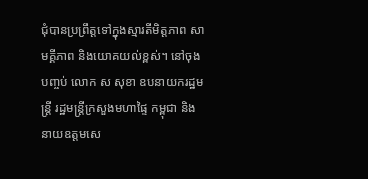ជុំបានប្រព្រឹត្តទៅក្នុងស្មារតីមិត្តភាព សាមគ្គីភាព និងយោគយល់ខ្ពស់។ នៅចុងបញ្ចប់ លោក ស សុខា ឧបនាយករដ្ឋមន្រ្តី រដ្ឋមន្រ្តីក្រសួងមហាផ្ទៃ កម្ពុជា និង នាយឧត្តមសេ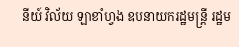នីយ៍ វិល័យ ឡាខាំហ្វង ឧបនាយករដ្ឋមន្រ្តី រដ្ឋម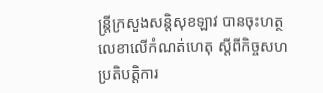ន្រ្តីក្រសួងសន្តិសុខឡាវ បានចុះហត្ថលេខាលើកំណត់ហេតុ ស្តីពីកិច្ចសហប្រតិបត្តិការ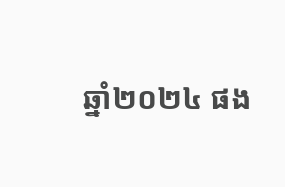ឆ្នាំ២០២៤ ផង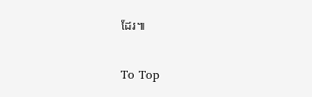ដែរ៕

To Top